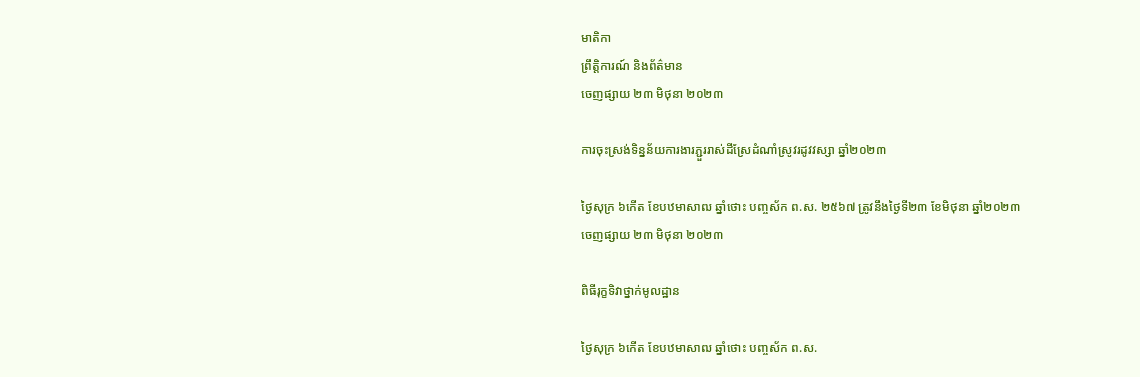មាតិកា
ព្រឹត្តិការណ៍ និងព័ត៌មាន
ចេញផ្សាយ ២៣ មិថុនា ២០២៣

ការចុះស្រង់ទិន្នន័យការងារភ្ជួររាស់ដីស្រែដំណាំស្រូវរដូវវស្សា ឆ្នាំ២០២៣

ថ្ងៃសុក្រ ៦កើត ខែបឋមាសាឍ ឆ្នាំថោះ បញ្ចស័ក ព.ស. ២៥៦៧ ត្រូវនឹងថ្ងៃទី២៣ ខែមិថុនា ឆ្នាំ២០២៣
ចេញផ្សាយ ២៣ មិថុនា ២០២៣

ពិធីរុក្ខទិវាថ្នាក់មូលដ្ឋាន

ថ្ងៃសុក្រ ៦កើត ខែបឋមាសាឍ ឆ្នាំថោះ បញ្ចស័ក ព.ស.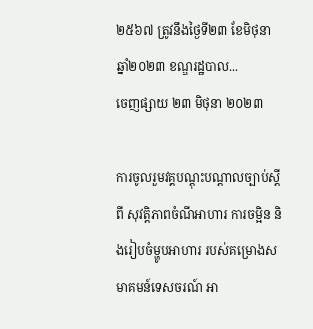២៥៦៧ ត្រូវនឹងថ្ងៃទី២៣ ខែមិថុនា ឆ្នាំ២០២៣ ខណ្ឌរដ្ឋបាល...
ចេញផ្សាយ ២៣ មិថុនា ២០២៣

ការចូលរួមវគ្គបណ្តុះបណ្តាលច្បាប់ស្តីពី សុវត្ដិភាពចំណីអាហារ ការចម្អិន និងរៀបចំម្ហូបអាហារ របស់គម្រោងសមាគមន៍ទេសចរណ៍ អា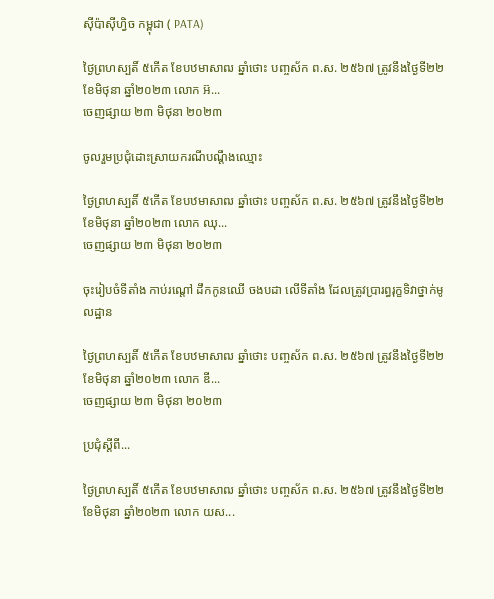សុីប៉ាសុីហ្វិច កម្ពុជា ( PATA)

ថ្ងៃព្រហស្បតិ៍ ៥កើត ខែបឋមាសាឍ ឆ្នាំថោះ បញ្ចស័ក ព.ស. ២៥៦៧ ត្រូវនឹងថ្ងៃទី២២ ខែមិថុនា ឆ្នាំ២០២៣ លោក អ៊...
ចេញផ្សាយ ២៣ មិថុនា ២០២៣

ចូលរួមប្រជុំដោះស្រាយករណីបណ្តឹងឈ្មោះ

ថ្ងៃព្រហស្បតិ៍ ៥កើត ខែបឋមាសាឍ ឆ្នាំថោះ បញ្ចស័ក ព.ស. ២៥៦៧ ត្រូវនឹងថ្ងៃទី២២ ខែមិថុនា ឆ្នាំ២០២៣ លោក ឈុ...
ចេញផ្សាយ ២៣ មិថុនា ២០២៣

ចុះរៀបចំទីតាំង កាប់រណ្តៅ ដឹកកូនឈើ ចងបដា លើទីតាំង ដែលត្រូវប្រារព្ធរុក្ខទិវាថ្នាក់មូលដ្ឋាន

ថ្ងៃព្រហស្បតិ៍ ៥កើត ខែបឋមាសាឍ ឆ្នាំថោះ បញ្ចស័ក ព.ស. ២៥៦៧ ត្រូវនឹងថ្ងៃទី២២ ខែមិថុនា ឆ្នាំ២០២៣ លោក ឌី...
ចេញផ្សាយ ២៣ មិថុនា ២០២៣

ប្រជុំស្តីពី...

ថ្ងៃព្រហស្បតិ៍ ៥កើត ខែបឋមាសាឍ ឆ្នាំថោះ បញ្ចស័ក ព.ស. ២៥៦៧ ត្រូវនឹងថ្ងៃទី២២ ខែមិថុនា ឆ្នាំ២០២៣ លោក យស...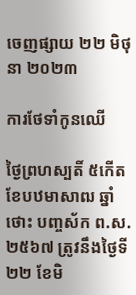ចេញផ្សាយ ២២ មិថុនា ២០២៣

ការថែទាំកូនឈើ

ថ្ងៃព្រហស្បតិ៍ ៥កើត ខែបឋមាសាឍ ឆ្នាំថោះ បញ្ចស័ក ព.ស. ២៥៦៧ ត្រូវនឹងថ្ងៃទី២២ ខែមិ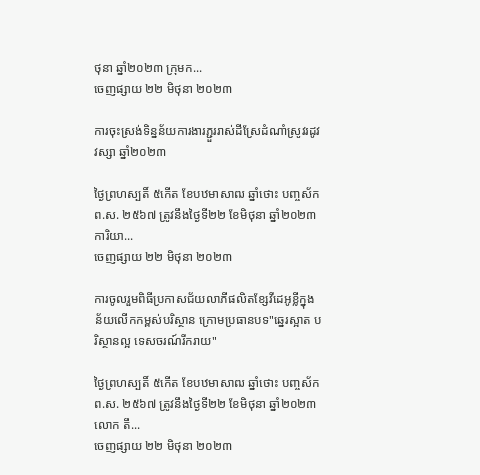ថុនា ឆ្នាំ២០២៣ ក្រុមក...
ចេញផ្សាយ ២២ មិថុនា ២០២៣

ការចុះស្រង់ទិន្នន័យការងារភ្ជួររាស់ដីស្រែដំណាំស្រូវរដូវវស្សា ឆ្នាំ២០២៣

ថ្ងៃព្រហស្បតិ៍ ៥កើត ខែបឋមាសាឍ ឆ្នាំថោះ បញ្ចស័ក ព.ស. ២៥៦៧ ត្រូវនឹងថ្ងៃទី២២ ខែមិថុនា ឆ្នាំ២០២៣ ការិយា...
ចេញផ្សាយ ២២ មិថុនា ២០២៣

ការចូលរួមពិធីប្រកាសជ័យលាភីផលិតខ្សែវីដេអូខ្លីក្នុងន័យលើកកម្ពស់បរិស្ថាន ក្រោមប្រធានបទ"ឆ្នេរស្អាត បរិស្ថានល្អ ទេសចរណ៍រីករាយ"

ថ្ងៃព្រហស្បតិ៍ ៥កើត ខែបឋមាសាឍ ឆ្នាំថោះ បញ្ចស័ក ព.ស. ២៥៦៧ ត្រូវនឹងថ្ងៃទី២២ ខែមិថុនា ឆ្នាំ២០២៣ លោក តឹ...
ចេញផ្សាយ ២២ មិថុនា ២០២៣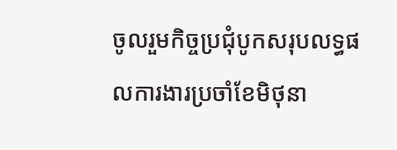ចូលរួមកិច្ចប្រជុំបូកសរុបលទ្ធផលការងារប្រចាំខែមិថុនា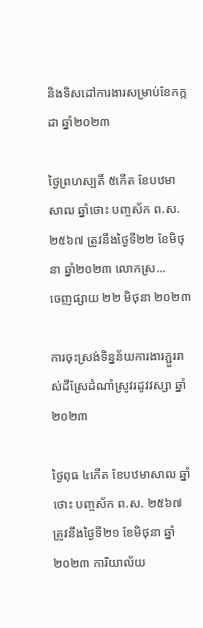និងទិសដៅការងារសម្រាប់ខែកក្កដា ឆ្នាំ២០២៣

ថ្ងៃព្រហស្បតិ៍ ៥កើត ខែបឋមាសាឍ ឆ្នាំថោះ បញ្ចស័ក ព.ស. ២៥៦៧ ត្រូវនឹងថ្ងៃទី២២ ខែមិថុនា ឆ្នាំ២០២៣ លោកស្រ...
ចេញផ្សាយ ២២ មិថុនា ២០២៣

ការចុះស្រង់ទិន្នន័យការងារភ្ជួររាស់ដីស្រែដំណាំស្រូវរដូវវស្សា ឆ្នាំ២០២៣

ថ្ងៃពុធ ៤កើត ខែបឋមាសាឍ ឆ្នាំថោះ បញ្ចស័ក ព.ស. ២៥៦៧ ត្រូវនឹងថ្ងៃទី២១ ខែមិថុនា ឆ្នាំ២០២៣ ការិយាល័យ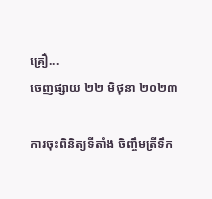គ្រឿ...
ចេញផ្សាយ ២២ មិថុនា ២០២៣

ការចុះពិនិត្យទីតាំង ចិញ្ចឹមត្រីទឹក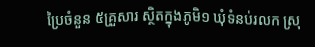ប្រៃចំនួន ៥គ្រួសារ ស្ថិតក្នុងភូមិ១ ឃុំទំនប់រលក ស្រុ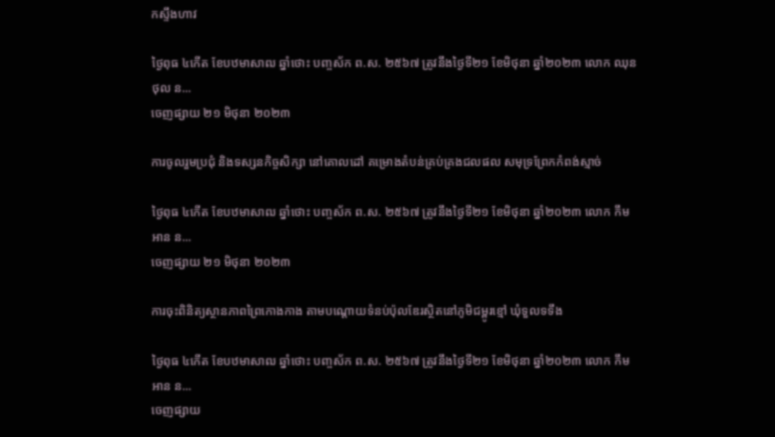កស្ទឹងហាវ

ថ្ងៃពុធ ៤កើត ខែបឋមាសាឍ ឆ្នាំថោះ បញ្ចស័ក ព.ស. ២៥៦៧ ត្រូវនឹងថ្ងៃទី២១ ខែមិថុនា ឆ្នាំ២០២៣ លោក ឈុន ថុល ន...
ចេញផ្សាយ ២១ មិថុនា ២០២៣

ការចូលរួមប្រជុំ និងទស្សនកិច្ចសិក្សា នៅគោលដៅ គម្រោងតំបន់គ្រប់គ្រងជលផល សមុទ្រព្រែកកំពង់ស្មាច់

ថ្ងៃពុធ ៤កើត ខែបឋមាសាឍ ឆ្នាំថោះ បញ្ចស័ក ព.ស. ២៥៦៧ ត្រូវនឹងថ្ងៃទី២១ ខែមិថុនា ឆ្នាំ២០២៣ លោក កឹម អាន ន...
ចេញផ្សាយ ២១ មិថុនា ២០២៣

ការចុះពិនិត្យស្ថានភាពព្រៃកោងកាង តាមបណ្តោយទំនប់ប៉ុលឌែរស្ថិតនៅភូមិជម្ពូរខ្មៅ ឃុំទួលទទឹង

ថ្ងៃពុធ ៤កើត ខែបឋមាសាឍ ឆ្នាំថោះ បញ្ចស័ក ព.ស. ២៥៦៧ ត្រូវនឹងថ្ងៃទី២១ ខែមិថុនា ឆ្នាំ២០២៣ លោក កឹម អាន ន...
ចេញផ្សាយ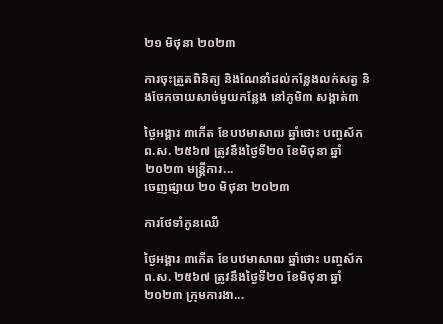២១ មិថុនា ២០២៣

ការចុះត្រួតពិនិត្យ និងណែនាំដល់កន្លែងលក់សត្វ និងចែកចាយសាច់មួយកន្លែង នៅភូមិ៣ សង្កាត់៣

ថ្ងៃអង្គារ ៣កើត ខែបឋមាសាឍ ឆ្នាំថោះ បញ្ចស័ក ព.ស. ២៥៦៧ ត្រូវនឹងថ្ងៃទី២០ ខែមិថុនា ឆ្នាំ២០២៣ មន្ត្រីការ...
ចេញផ្សាយ ២០ មិថុនា ២០២៣

ការថែទាំកូនឈើ

ថ្ងៃអង្គារ ៣កើត ខែបឋមាសាឍ ឆ្នាំថោះ បញ្ចស័ក ព.ស. ២៥៦៧ ត្រូវនឹងថ្ងៃទី២០ ខែមិថុនា ឆ្នាំ២០២៣ ក្រុមការងា...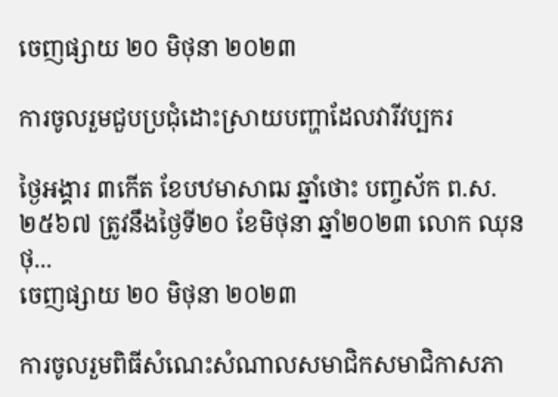ចេញផ្សាយ ២០ មិថុនា ២០២៣

ការចូលរួមជួបប្រជុំដោះស្រាយបញ្ហាដែលវារីវប្បករ

ថ្ងៃអង្គារ ៣កើត ខែបឋមាសាឍ ឆ្នាំថោះ បញ្ចស័ក ព.ស. ២៥៦៧ ត្រូវនឹងថ្ងៃទី២០ ខែមិថុនា ឆ្នាំ២០២៣ លោក ឈុន ថុ...
ចេញផ្សាយ ២០ មិថុនា ២០២៣

ការចូលរួមពិធីសំណេះសំណាលសមាជិកសមាជិកាសភា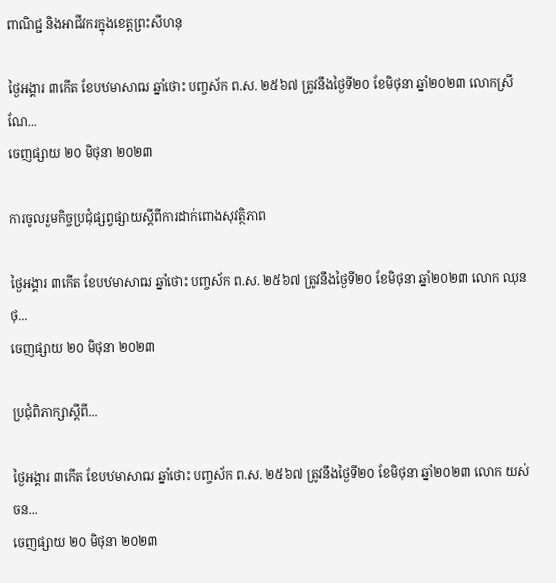ពាណិជ្ជ និងអាជីវករក្នុងខេត្តព្រះសីហនុ

ថ្ងៃអង្គារ ៣កើត ខែបឋមាសាឍ ឆ្នាំថោះ បញ្ចស័ក ព.ស. ២៥៦៧ ត្រូវនឹងថ្ងៃទី២០ ខែមិថុនា ឆ្នាំ២០២៣ លោកស្រី ណែ...
ចេញផ្សាយ ២០ មិថុនា ២០២៣

ការចូលរួមកិច្ចប្រជុំផ្សព្វផ្សាយស្តីពីការដាក់ពោងសុវត្ថិភាព

ថ្ងៃអង្គារ ៣កើត ខែបឋមាសាឍ ឆ្នាំថោះ បញ្ចស័ក ព.ស. ២៥៦៧ ត្រូវនឹងថ្ងៃទី២០ ខែមិថុនា ឆ្នាំ២០២៣ លោក ឈុន ថុ...
ចេញផ្សាយ ២០ មិថុនា ២០២៣

ប្រជុំពិភាក្សាស្តីពី...

ថ្ងៃអង្គារ ៣កើត ខែបឋមាសាឍ ឆ្នាំថោះ បញ្ចស័ក ព.ស. ២៥៦៧ ត្រូវនឹងថ្ងៃទី២០ ខែមិថុនា ឆ្នាំ២០២៣ លោក យស់ ចន...
ចេញផ្សាយ ២០ មិថុនា ២០២៣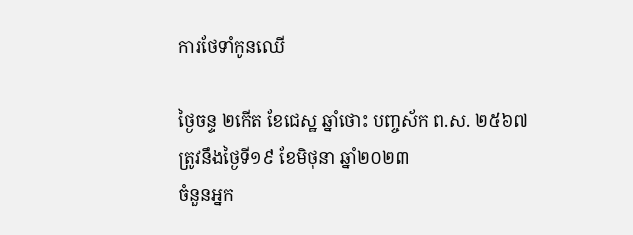ការថែទាំកូនឈើ

ថ្ងៃចន្ទ ២កើត ខែជេស្ឋ ឆ្នាំថោះ បញ្ចស័ក ព.ស. ២៥៦៧ ត្រូវនឹងថ្ងៃទី១៩ ខែមិថុនា ឆ្នាំ២០២៣
ចំនួនអ្នក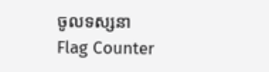ចូលទស្សនា
Flag Counter